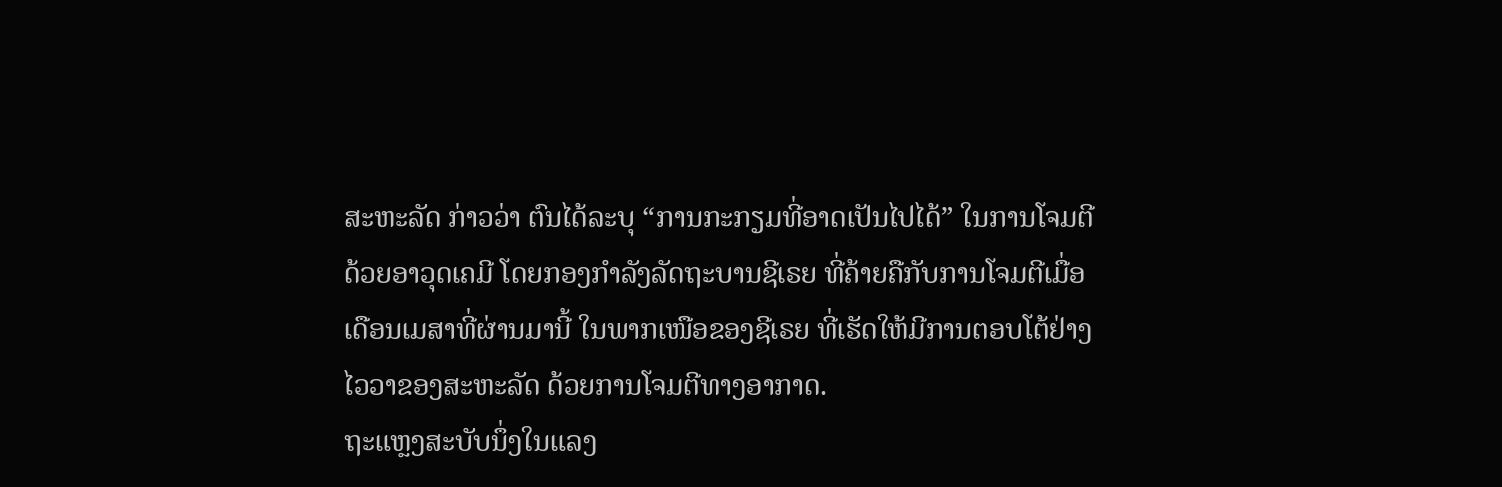ສະຫະລັດ ກ່າວວ່າ ຕົນໄດ້ລະບຸ “ການກະກຽມທີ່ອາດເປັນໄປໄດ້” ໃນການໂຈມຕີ
ດ້ວຍອາວຸດເຄມີ ໂດຍກອງກຳລັງລັດຖະບານຊີເຣຍ ທີ່ຄ້າຍຄືກັບການໂຈມຕີເມື່ອ
ເດືອນເມສາທີ່ຜ່ານມານີ້ ໃນພາກເໜືອຂອງຊີເຣຍ ທີ່ເຮັດໃຫ້ມີການຕອບໂຕ້ຢ່າງ
ໄວວາຂອງສະຫະລັດ ດ້ວຍການໂຈມຕີທາງອາກາດ.
ຖະແຫຼງສະບັບນຶ່ງໃນແລງ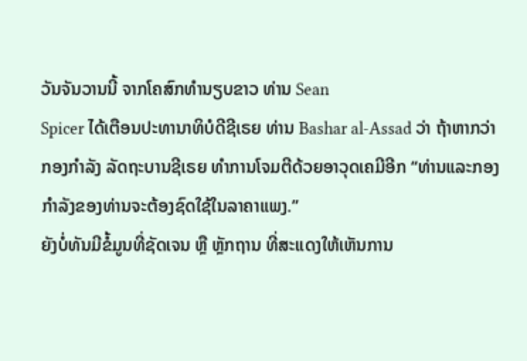ວັນຈັນວານນີ້ ຈາກໂຄສົກທຳນຽບຂາວ ທ່ານ Sean
Spicer ໄດ້ເຕືອນປະທານາທິບໍດີຊີເຣຍ ທ່ານ Bashar al-Assad ວ່າ ຖ້າຫາກວ່າ
ກອງກຳລັງ ລັດຖະບານຊີເຣຍ ທຳການໂຈມຕີດ້ວຍອາວຸດເຄມີອີກ “ທ່ານແລະກອງ
ກຳລັງຂອງທ່ານຈະຕ້ອງຊົດໃຊ້ໃນລາຄາແພງ.”
ຍັງບໍ່ທັນມີຂໍ້ມູນທີ່ຊັດເຈນ ຫຼື ຫຼັກຖານ ທີ່ສະແດງໃຫ້ເຫັນການ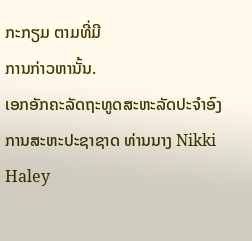ກະກຽມ ຕາມທີ່ມີ
ການກ່າວຫານັ້ນ.
ເອກອັກຄະລັດຖະທູດສະຫະລັດປະຈຳອົງການສະຫະປະຊາຊາດ ທ່ານນາງ Nikki
Haley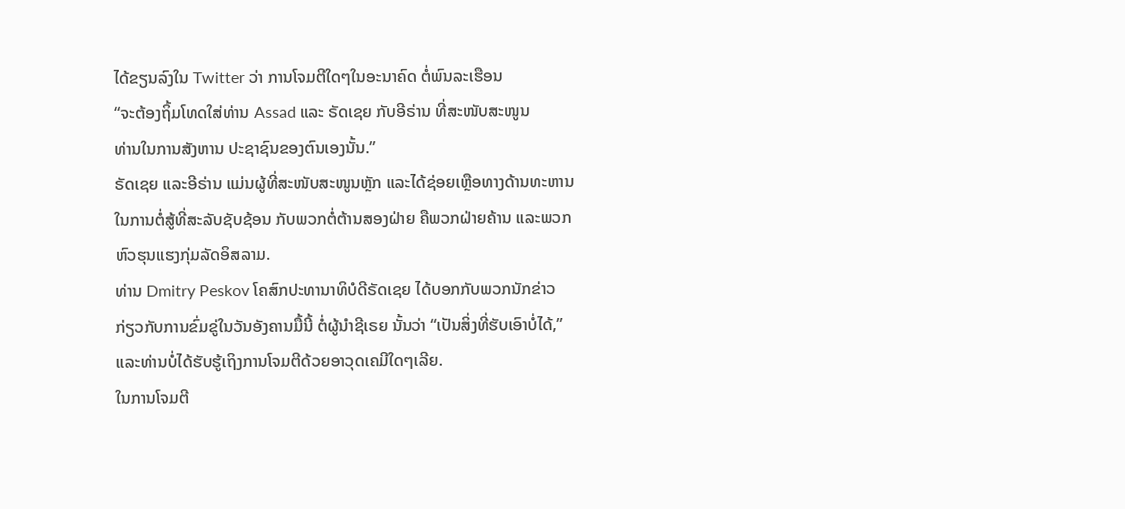ໄດ້ຂຽນລົງໃນ Twitter ວ່າ ການໂຈມຕີໃດໆໃນອະນາຄົດ ຕໍ່ພົນລະເຮືອນ
“ຈະຕ້ອງຖິ້ມໂທດໃສ່ທ່ານ Assad ແລະ ຣັດເຊຍ ກັບອີຣ່ານ ທີ່ສະໜັບສະໜູນ
ທ່ານໃນການສັງຫານ ປະຊາຊົນຂອງຕົນເອງນັ້ນ.”
ຣັດເຊຍ ແລະອີຣ່ານ ແມ່ນຜູ້ທີ່ສະໜັບສະໜູນຫຼັກ ແລະໄດ້ຊ່ອຍເຫຼືອທາງດ້ານທະຫານ
ໃນການຕໍ່ສູ້ທີ່ສະລັບຊັບຊ້ອນ ກັບພວກຕໍ່ຕ້ານສອງຝ່າຍ ຄືພວກຝ່າຍຄ້ານ ແລະພວກ
ຫົວຮຸນແຮງກຸ່ມລັດອິສລາມ.
ທ່ານ Dmitry Peskov ໂຄສົກປະທານາທິບໍດີຣັດເຊຍ ໄດ້ບອກກັບພວກນັກຂ່າວ
ກ່ຽວກັບການຂົ່ມຂູ່ໃນວັນອັງຄານມື້ນີ້ ຕໍ່ຜູ້ນຳຊີເຣຍ ນັ້ນວ່າ “ເປັນສິ່ງທີ່ຮັບເອົາບໍ່ໄດ້,”
ແລະທ່ານບໍ່ໄດ້ຮັບຮູ້ເຖິງການໂຈມຕີດ້ວຍອາວຸດເຄມີໃດໆເລີຍ.
ໃນການໂຈມຕີ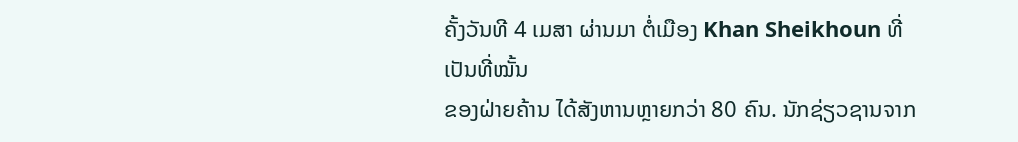ຄັ້ງວັນທີ 4 ເມສາ ຜ່ານມາ ຕໍ່ເມືອງ Khan Sheikhoun ທີ່ເປັນທີ່ໝັ້ນ
ຂອງຝ່າຍຄ້ານ ໄດ້ສັງຫານຫຼາຍກວ່າ 80 ຄົນ. ນັກຊ່ຽວຊານຈາກ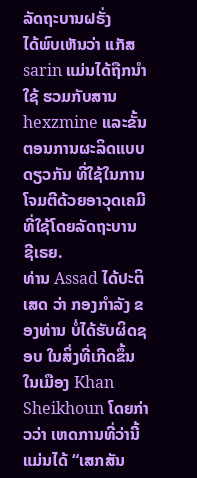ລັດຖະບານຝຣັ່ງ
ໄດ້ພົບເຫັນວ່າ ແກັສ sarin ແມ່ນໄດ້ຖືກນຳໃຊ້ ຮວມກັບສານ hexzmine ແລະຂັ້ນຕອນການຜະລິດແບບດຽວກັນ ທີ່ໃຊ້ໃນການໂຈມຕີດ້ວຍອາວຸດເຄມີ ທີ່ໃຊ້ໂດຍລັດຖະບານ
ຊີເຣຍ.
ທ່ານ Assad ໄດ້ປະຕິເສດ ວ່າ ກອງກຳລັງ ຂອງທ່ານ ບໍ່ໄດ້ຮັບຜິດຊອບ ໃນສິ່ງທີ່ເກີດຂຶ້ນ
ໃນເມືອງ Khan Sheikhoun ໂດຍກ່າວວ່າ ເຫດການທີ່ວ່ານີ້ ແມ່ນໄດ້ “ເສກສັນ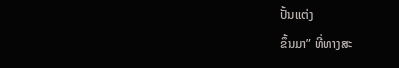ປັ້ນແຕ່ງ
ຂຶ້ນມາ” ທີ່ທາງສະ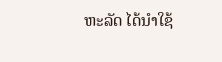ຫະລັດ ໄດ້ນຳໃຊ້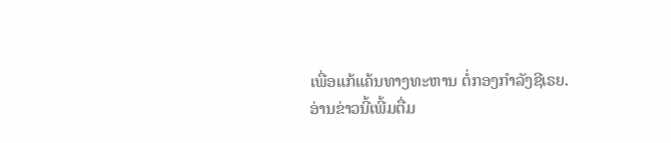ເພື່ອແກ້ແຄ້ນທາງທະຫານ ຕໍ່ກອງກຳລັງຊີເຣຍ.
ອ່ານຂ່າວນີ້ເພີ້ມຕື່ມ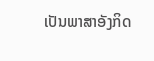ເປັນພາສາອັງກິດ